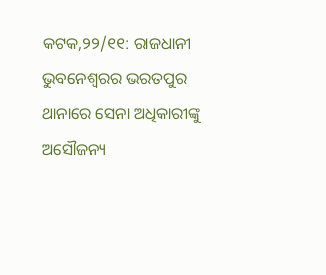କଟକ,୨୨/୧୧: ରାଜଧାନୀ ଭୁବନେଶ୍ୱରର ଭରତପୁର ଥାନାରେ ସେନା ଅଧିକାରୀଙ୍କୁ ଅସୌଜନ୍ୟ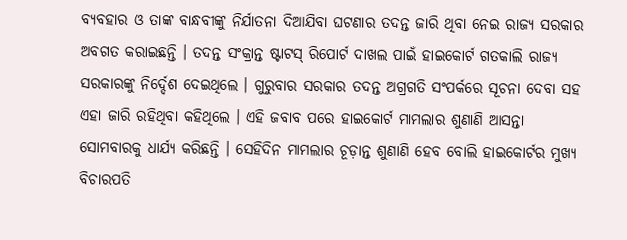ବ୍ୟବହାର ଓ ତାଙ୍କ ବାନ୍ଧବୀଙ୍କୁ ନିର୍ଯାତନା ଦିଆଯିବା ଘଟଣାର ତଦନ୍ତ ଜାରି ଥିବା ନେଇ ରାଜ୍ୟ ସରକାର ଅବଗତ କରାଇଛନ୍ତି । ତଦନ୍ତ ସଂକ୍ରାନ୍ତ ଷ୍ଟାଟସ୍ ରିପୋର୍ଟ ଦାଖଲ ପାଇଁ ହାଇକୋର୍ଟ ଗତକାଲି ରାଜ୍ୟ ସରକାରଙ୍କୁ ନିର୍ଦ୍ଦେଶ ଦେଇଥିଲେ । ଗୁରୁବାର ସରକାର ତଦନ୍ତ ଅଗ୍ରଗତି ସଂପର୍କରେ ସୂଚନା ଦେବା ସହ ଏହା ଜାରି ରହିଥିବା କହିଥିଲେ । ଏହି ଜବାବ ପରେ ହାଇକୋର୍ଟ ମାମଲାର ଶୁଣାଣି ଆସନ୍ତା ସୋମବାରକୁ ଧାର୍ଯ୍ୟ କରିଛନ୍ତି । ସେହିଦିନ ମାମଲାର ଚୂଡ଼ାନ୍ତ ଶୁଣାଣି ହେବ ବୋଲି ହାଇକୋର୍ଟର ମୁଖ୍ୟ ବିଚାରପତି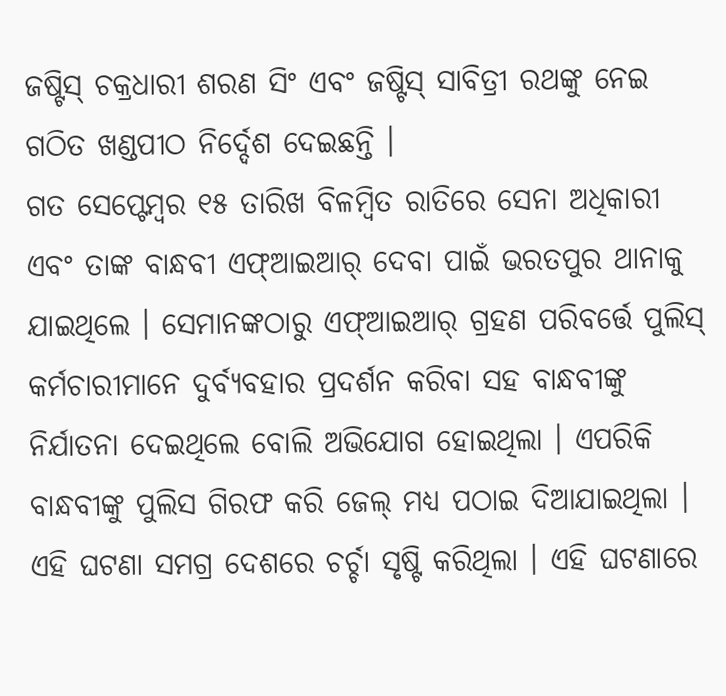ଜଷ୍ଟିସ୍ ଚକ୍ରଧାରୀ ଶରଣ ସିଂ ଏବଂ ଜଷ୍ଟିସ୍ ସାବିତ୍ରୀ ରଥଙ୍କୁ ନେଇ ଗଠିତ ଖଣ୍ଡପୀଠ ନିର୍ଦ୍ଦେଶ ଦେଇଛନ୍ତି ।
ଗତ ସେପ୍ଟେମ୍ବର ୧୫ ତାରିଖ ବିଳମ୍ବିତ ରାତିରେ ସେନା ଅଧିକାରୀ ଏବଂ ତାଙ୍କ ବାନ୍ଧବୀ ଏଫ୍ଆଇଆର୍ ଦେବା ପାଇଁ ଭରତପୁର ଥାନାକୁ ଯାଇଥିଲେ । ସେମାନଙ୍କଠାରୁ ଏଫ୍ଆଇଆର୍ ଗ୍ରହଣ ପରିବର୍ତ୍ତେ ପୁଲିସ୍ କର୍ମଚାରୀମାନେ ଦୁର୍ବ୍ୟବହାର ପ୍ରଦର୍ଶନ କରିବା ସହ ବାନ୍ଧବୀଙ୍କୁ ନିର୍ଯାତନା ଦେଇଥିଲେ ବୋଲି ଅଭିଯୋଗ ହୋଇଥିଲା । ଏପରିକି ବାନ୍ଧବୀଙ୍କୁ ପୁଲିସ ଗିରଫ କରି ଜେଲ୍ ମଧ୍ୟ ପଠାଇ ଦିଆଯାଇଥିଲା । ଏହି ଘଟଣା ସମଗ୍ର ଦେଶରେ ଚର୍ଚ୍ଚା ସୃଷ୍ଟି କରିଥିଲା । ଏହି ଘଟଣାରେ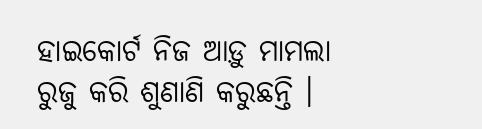ହାଇକୋର୍ଟ ନିଜ ଆଡ଼ୁ ମାମଲା ରୁଜୁ କରି ଶୁଣାଣି କରୁଛନ୍ତି ।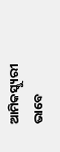ଆମିକସ୍କ୍ୟୁରୀ ଭାବେ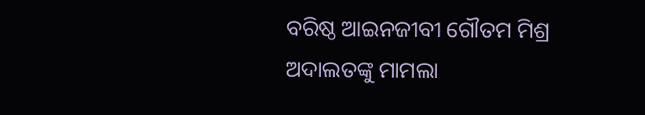ବରିଷ୍ଠ ଆଇନଜୀବୀ ଗୌତମ ମିଶ୍ର ଅଦାଲତଙ୍କୁ ମାମଲା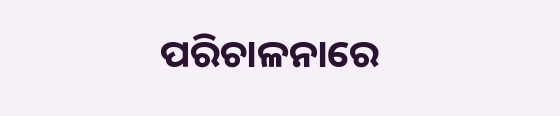ପରିଚାଳନାରେ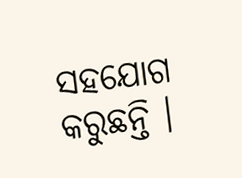ସହଯୋଗ କରୁଛନ୍ତି ।